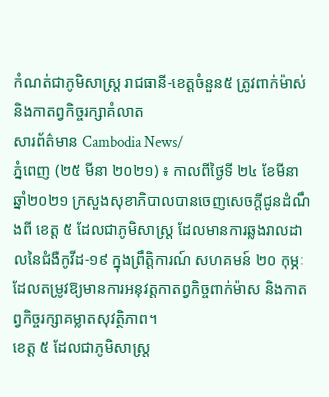កំណត់ជាភូមិសាស្ត្រ រាជធានី-ខេត្តចំនួន៥ ត្រូវពាក់ម៉ាស់ និងកាតព្វកិច្ចរក្សាគំលាត
សារព័ត៌មាន Cambodia News/
ភ្នំពេញ (២៥ មីនា ២០២១) ៖ កាលពីថ្ងៃទី ២៤ ខែមីនា ឆ្នាំ២០២១ ក្រសួងសុខាភិបាលបានចេញសេចក្តីជូនដំណឹងពី ខេត្ត ៥ ដែលជាភូមិសាស្ត្រ ដែលមានការឆ្លងរាលដាលនៃជំងឺកូវីដ-១៩ ក្នុងព្រឹត្តិការណ៍ សហគមន៍ ២០ កុម្ភៈ ដែលតម្រូវឱ្យមានការអនុវត្តកាតព្វកិច្ចពាក់ម៉ាស និងកាតព្វកិច្ចរក្សាគម្លាតសុវត្ថិភាព។
ខេត្ត ៥ ដែលជាភូមិសាស្ត្រ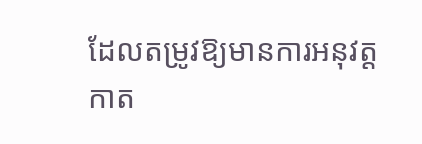ដែលតម្រូវឱ្យមានការអនុវត្តកាត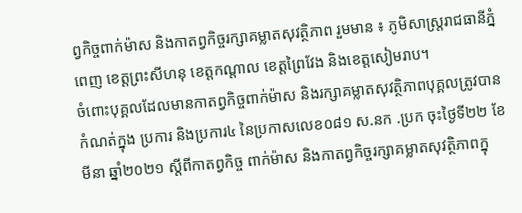ព្វកិច្ចពាក់ម៉ាស និងកាតព្វកិច្ចរក្សាគម្លាតសុវត្ថិភាព រួមមាន ៖ ភូមិសាស្ត្ររាជធានីភ្នំពេញ ខេត្តព្រះសីហនុ ខេត្តកណ្តាល ខេត្តព្រៃវែង និងខេត្តសៀមរាប។
ចំពោះបុគ្គលដែលមានកាតព្វកិច្ចពាក់ម៉ាស និងរក្សាគម្លាតសុវត្ថិភាពបុគ្គលត្រូវបានកំណត់ក្នុង ប្រការ និងប្រការ៤ នៃប្រកាសលេខ០៨១ ស.នក .ប្រក ចុះថ្ងៃទី២២ ខែមីនា ឆ្នាំ២០២១ ស្តីពីកាតព្វកិច្ច ពាក់ម៉ាស និងកាតព្វកិច្ចរក្សាគម្លាតសុវត្ថិភាពក្នុ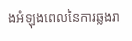ងអំឡុងពេលនៃការឆ្លងរា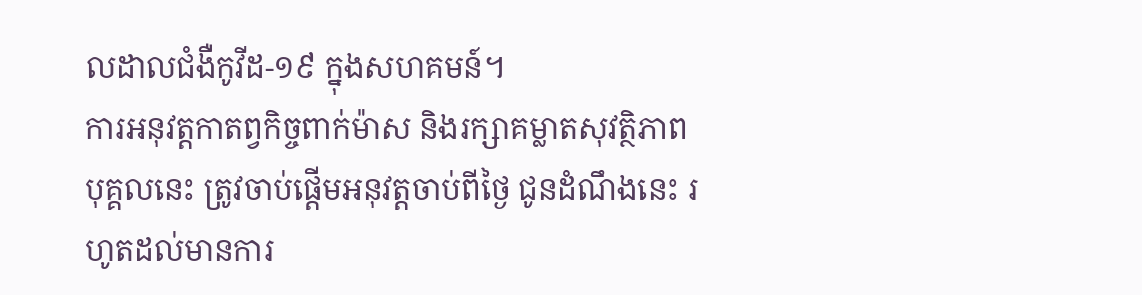លដាលជំងឺកូវីដ-១៩ ក្នុងសហគមន៍។
ការអនុវត្តកាតព្វកិច្ចពាក់ម៉ាស និងរក្សាគម្លាតសុវត្ថិភាពបុគ្គលនេះ ត្រូវចាប់ផ្តើមអនុវត្តចាប់ពីថ្ងៃ ជូនដំណឹងនេះ រហូតដល់មានការ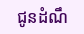ជូនដំណឹ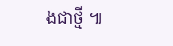ងជាថ្មី ៕